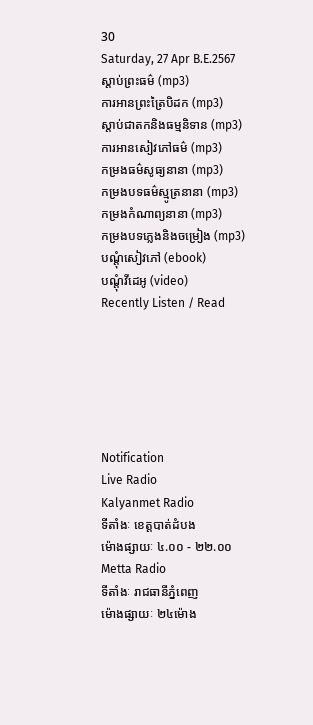30
Saturday, 27 Apr B.E.2567
ស្តាប់ព្រះធម៌ (mp3)
ការអានព្រះត្រៃបិដក (mp3)
ស្តាប់ជាតកនិងធម្មនិទាន (mp3)
ការអានសៀវភៅធម៌ (mp3)
កម្រងធម៌សូធ្យនានា (mp3)
កម្រងបទធម៌ស្មូត្រនានា (mp3)
កម្រងកំណាព្យនានា (mp3)
កម្រងបទភ្លេងនិងចម្រៀង (mp3)
បណ្តុំសៀវភៅ (ebook)
បណ្តុំវីដេអូ (video)
Recently Listen / Read






Notification
Live Radio
Kalyanmet Radio
ទីតាំងៈ ខេត្តបាត់ដំបង
ម៉ោងផ្សាយៈ ៤.០០ - ២២.០០
Metta Radio
ទីតាំងៈ រាជធានីភ្នំពេញ
ម៉ោងផ្សាយៈ ២៤ម៉ោង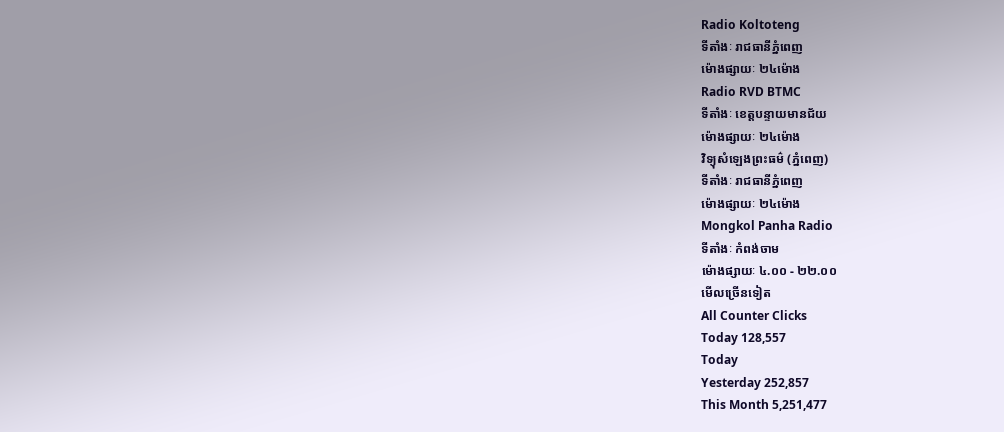Radio Koltoteng
ទីតាំងៈ រាជធានីភ្នំពេញ
ម៉ោងផ្សាយៈ ២៤ម៉ោង
Radio RVD BTMC
ទីតាំងៈ ខេត្តបន្ទាយមានជ័យ
ម៉ោងផ្សាយៈ ២៤ម៉ោង
វិទ្យុសំឡេងព្រះធម៌ (ភ្នំពេញ)
ទីតាំងៈ រាជធានីភ្នំពេញ
ម៉ោងផ្សាយៈ ២៤ម៉ោង
Mongkol Panha Radio
ទីតាំងៈ កំពង់ចាម
ម៉ោងផ្សាយៈ ៤.០០ - ២២.០០
មើលច្រើនទៀត
All Counter Clicks
Today 128,557
Today
Yesterday 252,857
This Month 5,251,477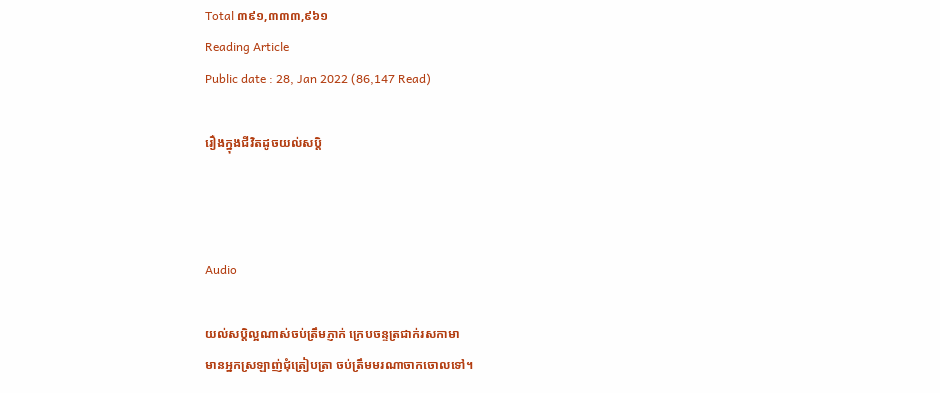Total ៣៩១,៣៣៣,៩៦១
Reading Article
Public date : 28, Jan 2022 (86,147 Read)

រឿងក្នុងជីវិតដូចយល់សប្តិ



Audio

យល់សប្តិល្អណាស់ចប់ត្រឹមភ្ញាក់ ក្រេបចន្ទត្រជាក់រសកាមា
មានអ្នកស្រឡាញ់ជុំត្រៀបត្រា ចប់ត្រឹមមរណាចាកចោលទៅ។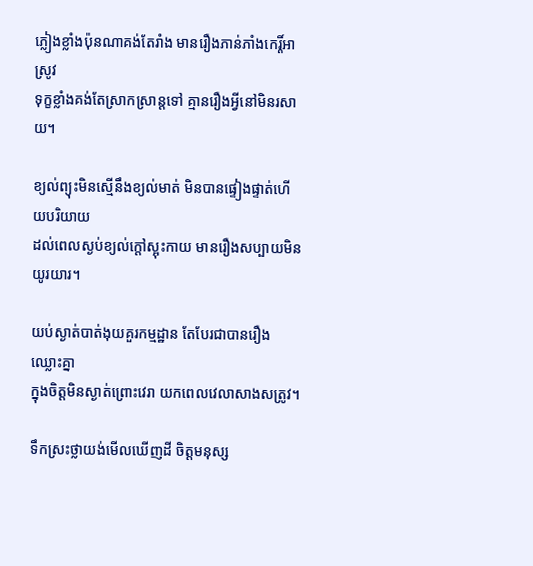ភ្លៀងខ្លាំងប៉ុនណាគង់តែរាំង មានរឿងភាន់ភាំងកេរ្តិ៍អាស្រូវ
ទុក្ខខ្លាំងគង់តែស្រាកស្រាន្តទៅ គ្មានរឿងអ្វីនៅមិនរសាយ។

ខ្យល់ព្យុះមិនស្មើនឹងខ្យល់មាត់ មិនបានផ្ទៀងផ្ទាត់ហើយបរិយាយ
ដល់ពេលស្ងប់ខ្យល់ក្តៅស្អុះកាយ មានរឿងសប្បាយមិនយូរយារ។

យប់ស្ងាត់បាត់ងុយគួរកម្មដ្ឋាន តែបែរជាបានរឿងឈ្លោះគ្នា
ក្នុងចិត្តមិនស្ងាត់ព្រោះវេរា យកពេលវេលាសាងសត្រូវ។

ទឹកស្រះថ្លាយង់មើលឃើញដី ចិត្តមនុស្ស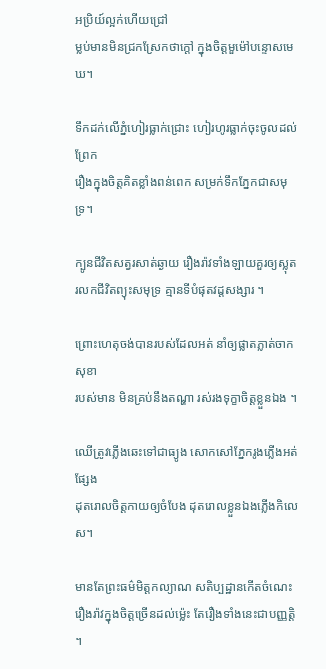អប្រិយ៍ល្អក់ហើយជ្រៅ
ម្លប់មានមិនជ្រកស្រែកថាក្តៅ ក្នុងចិត្តមួម៉ៅបន្ទោសមេឃ។

ទឹកដក់លើភ្នំហៀរធ្លាក់ជ្រោះ ហៀរហូរធ្លាក់ចុះចូលដល់ព្រែក
រឿងក្នុងចិត្តគិតខ្លាំងពន់ពេក សម្រក់ទឹកភ្នែកជាសមុទ្រ។

ក្បូនជីវិតសត្វរសាត់ឆ្ងាយ រឿងរ៉ាវទាំងឡាយគួរឲ្យស្លុត
រលកជីវិតព្យុះសមុទ្រ គ្មានទីបំផុតវដ្តសង្សារ ។

ព្រោះហេតុចង់បានរបស់ដែលអត់ នាំឲ្យផ្លាតភ្លាត់ចាកសុខា
របស់មាន មិនគ្រប់នឹងតណ្ហា រស់រងទុក្ខាចិត្តខ្លួនឯង ។

ឈើត្រូវភ្លើងឆេះទៅជាធ្យូង សោកសៅភ្នែករូងភ្លើងអត់ផ្សែង
ដុតរោលចិត្តកាយឲ្យចំបែង ដុតរោលខ្លួនឯងភ្លើងកិលេស។

មានតែព្រះធម៌មិត្តកល្យាណ សតិប្បដ្ឋានកើតចំណេះ
រឿងរ៉ាវក្នុងចិត្តច្រើនដល់ម្ល៉េះ តែរឿងទាំងនេះជាបញ្ញត្តិ ។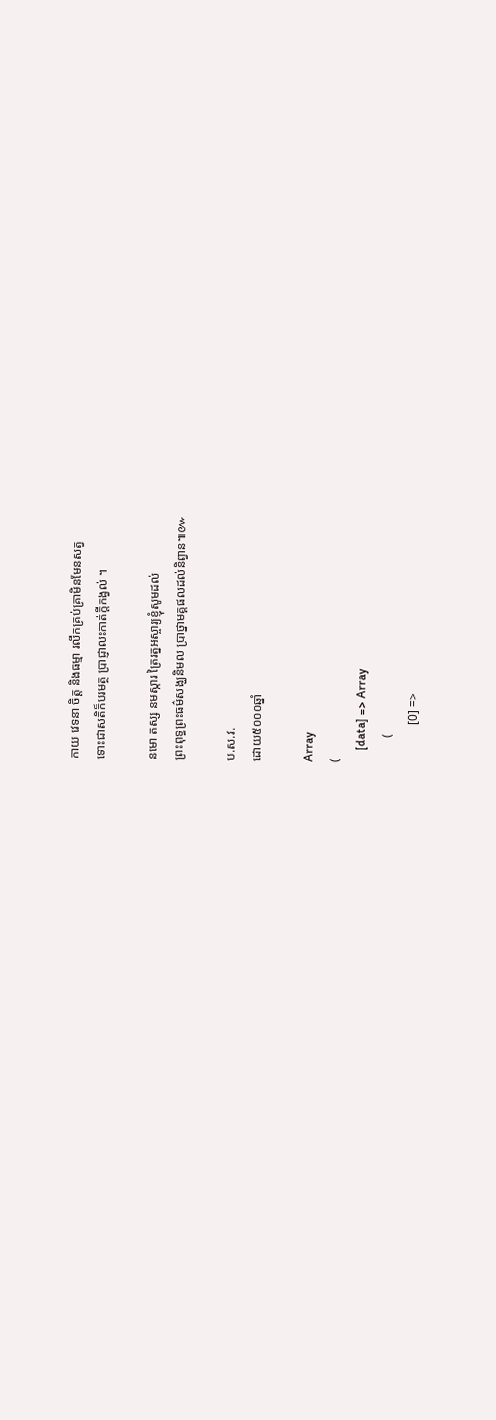កាយ វេទនា ចិត្ត និងធម្មា រលឹកគ្រប់គ្រាមិនមែនសត្វ
ទោះជាសតិក៏បរមត្ថ ប្រាជ្ញាលះកាត់ក្ដីកង្វល់ ។

នមោ តស្ស នមស្ការ ត្រៃរត្នអស្ចារ្យខ្ញុំសូមដល់
ព្រះពុទ្ធព្រះធម៌សង្ឃនិមល ប្រាថ្នាមគ្គផលដល់និព្វាន៕៚

ប.ស.វ.
ដោយ៥០០០ឆ្នាំ

Array
(
    [data] => Array
        (
            [0] =>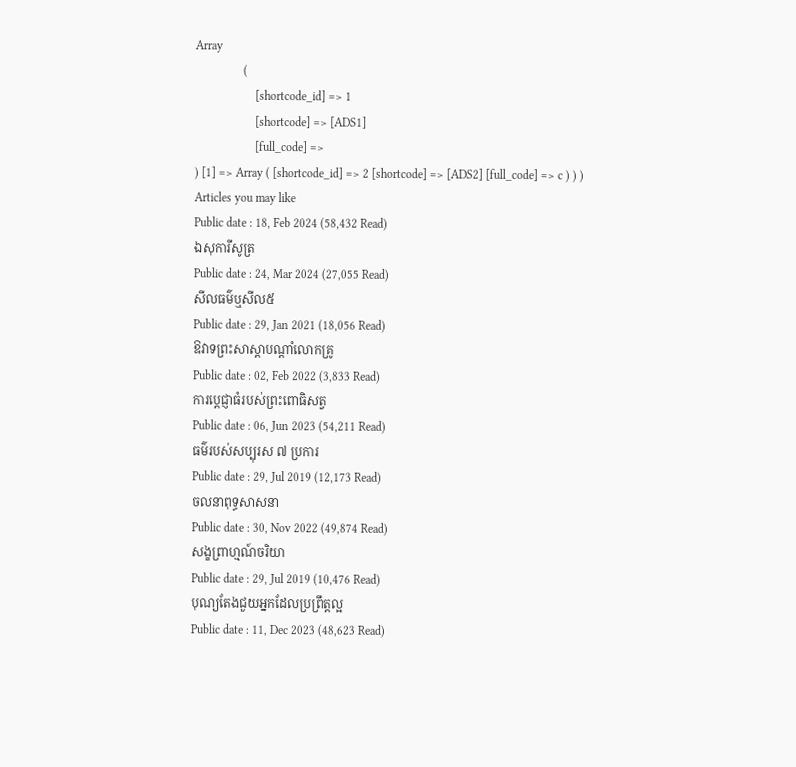Array
                (
                    [shortcode_id] => 1
                    [shortcode] => [ADS1]
                    [full_code] =>
) [1] => Array ( [shortcode_id] => 2 [shortcode] => [ADS2] [full_code] => c ) ) )
Articles you may like
Public date : 18, Feb 2024 (58,432 Read)
ឯសុការីសូត្រ
Public date : 24, Mar 2024 (27,055 Read)
សីលធម៌ឬសីល៥
Public date : 29, Jan 2021 (18,056 Read)
ឱវាទព្រះសាស្ដាបណ្ដាំលោកគ្រូ
Public date : 02, Feb 2022 (3,833 Read)
ការប្ដេជ្ញាធំរបស់ព្រះពោធិសត្វ
Public date : 06, Jun 2023 (54,211 Read)
ធម៌របស់សប្បុរស ៧ ប្រការ
Public date : 29, Jul 2019 (12,173 Read)
ចលនាពុទ្ធសាសនា
Public date : 30, Nov 2022 (49,874 Read)
សង្ខព្រាហ្មណ៍ចរិយា
Public date : 29, Jul 2019 (10,476 Read)
បុណ្យតែងជួយអ្នកដែលប្រព្រឹត្តល្អ
Public date : 11, Dec 2023 (48,623 Read)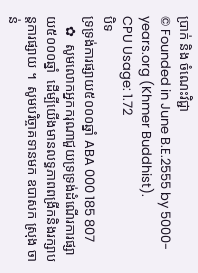ប្រាក់ និង ចំណេះវិជ្ជា
© Founded in June B.E.2555 by 5000-years.org (Khmer Buddhist).
CPU Usage: 1.72
បិទ
ទ្រទ្រង់ការផ្សាយ៥០០០ឆ្នាំ ABA 000 185 807
   ✿  សូមលោកអ្នកករុណាជួយទ្រទ្រង់ដំណើរការផ្សាយ៥០០០ឆ្នាំ  ដើម្បីយើងមានលទ្ធភាពពង្រីកនិងរក្សាបន្តការផ្សាយ ។  សូមបរិច្ចាគទានមក ឧបាសក ស្រុង ចាន់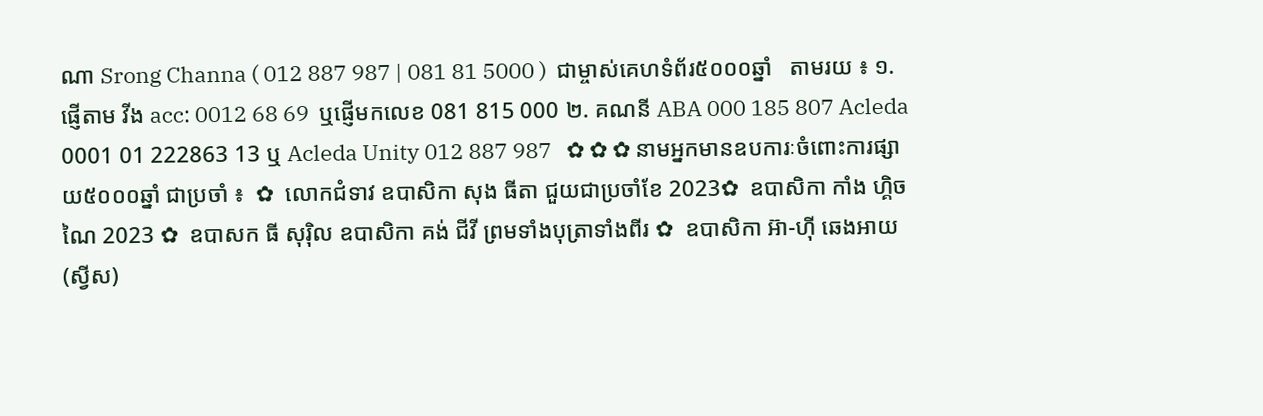ណា Srong Channa ( 012 887 987 | 081 81 5000 )  ជាម្ចាស់គេហទំព័រ៥០០០ឆ្នាំ   តាមរយ ៖ ១. ផ្ញើតាម វីង acc: 0012 68 69  ឬផ្ញើមកលេខ 081 815 000 ២. គណនី ABA 000 185 807 Acleda 0001 01 222863 13 ឬ Acleda Unity 012 887 987   ✿ ✿ ✿ នាមអ្នកមានឧបការៈចំពោះការផ្សាយ៥០០០ឆ្នាំ ជាប្រចាំ ៖  ✿  លោកជំទាវ ឧបាសិកា សុង ធីតា ជួយជាប្រចាំខែ 2023✿  ឧបាសិកា កាំង ហ្គិចណៃ 2023 ✿  ឧបាសក ធី សុរ៉ិល ឧបាសិកា គង់ ជីវី ព្រមទាំងបុត្រាទាំងពីរ ✿  ឧបាសិកា អ៊ា-ហុី ឆេងអាយ (ស្វីស)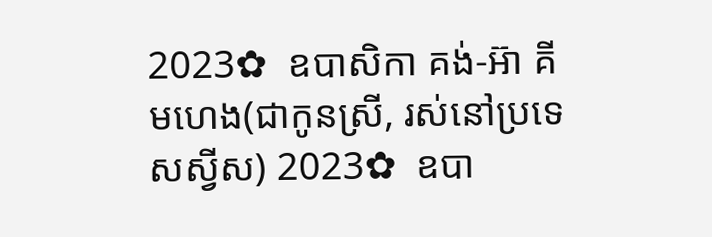2023✿  ឧបាសិកា គង់-អ៊ា គីមហេង(ជាកូនស្រី, រស់នៅប្រទេសស្វីស) 2023✿  ឧបា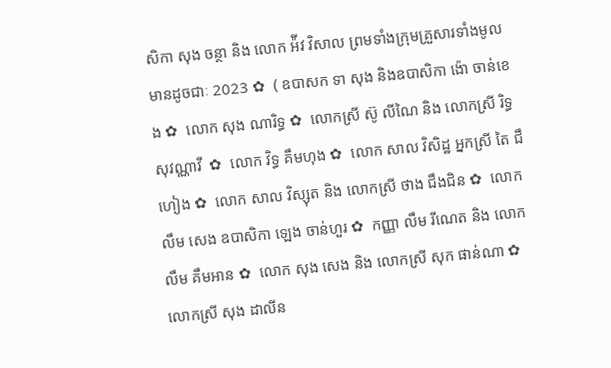សិកា សុង ចន្ថា និង លោក អ៉ីវ វិសាល ព្រមទាំងក្រុមគ្រួសារទាំងមូលមានដូចជាៈ 2023 ✿  ( ឧបាសក ទា សុង និងឧបាសិកា ង៉ោ ចាន់ខេង ✿  លោក សុង ណារិទ្ធ ✿  លោកស្រី ស៊ូ លីណៃ និង លោកស្រី រិទ្ធ សុវណ្ណាវី  ✿  លោក វិទ្ធ គឹមហុង ✿  លោក សាល វិសិដ្ឋ អ្នកស្រី តៃ ជឹហៀង ✿  លោក សាល វិស្សុត និង លោកស្រី ថាង ជឹងជិន ✿  លោក លឹម សេង ឧបាសិកា ឡេង ចាន់ហួរ ✿  កញ្ញា លឹម រីណេត និង លោក លឹម គឹមអាន ✿  លោក សុង សេង និង លោកស្រី សុក ផាន់ណា ✿  លោកស្រី សុង ដាលីន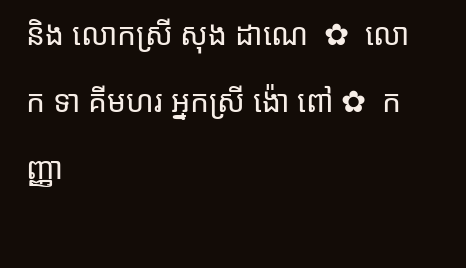និង លោកស្រី សុង ដាណេ  ✿  លោក ទា គីមហរ អ្នកស្រី ង៉ោ ពៅ ✿  កញ្ញា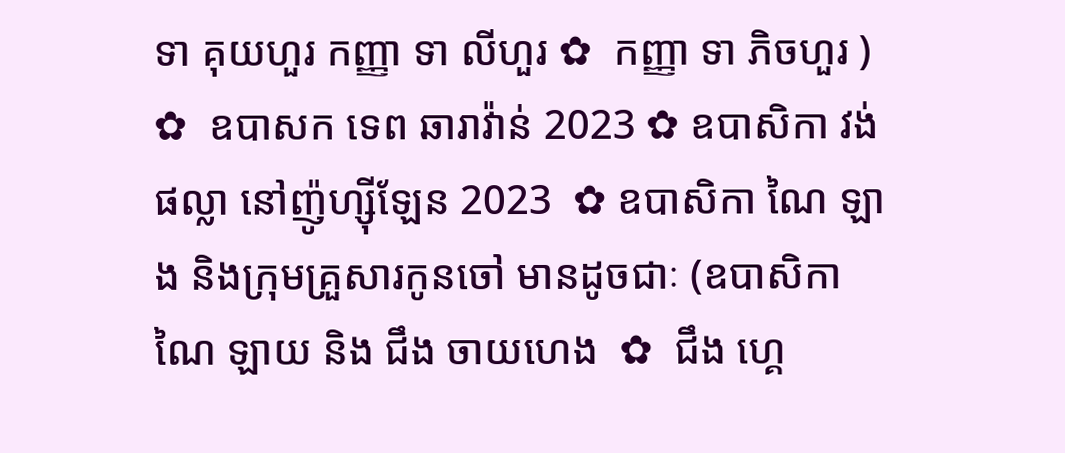ទា គុយហួរ កញ្ញា ទា លីហួរ ✿  កញ្ញា ទា ភិចហួរ ) ✿  ឧបាសក ទេព ឆារាវ៉ាន់ 2023 ✿ ឧបាសិកា វង់ ផល្លា នៅញ៉ូហ្ស៊ីឡែន 2023  ✿ ឧបាសិកា ណៃ ឡាង និងក្រុមគ្រួសារកូនចៅ មានដូចជាៈ (ឧបាសិកា ណៃ ឡាយ និង ជឹង ចាយហេង  ✿  ជឹង ហ្គេ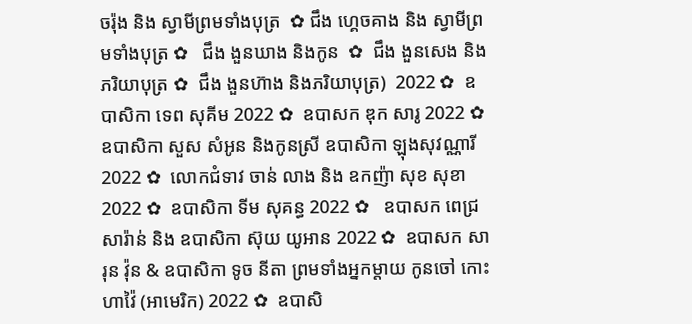ចរ៉ុង និង ស្វាមីព្រមទាំងបុត្រ  ✿ ជឹង ហ្គេចគាង និង ស្វាមីព្រមទាំងបុត្រ ✿   ជឹង ងួនឃាង និងកូន  ✿  ជឹង ងួនសេង និងភរិយាបុត្រ ✿  ជឹង ងួនហ៊ាង និងភរិយាបុត្រ)  2022 ✿  ឧបាសិកា ទេព សុគីម 2022 ✿  ឧបាសក ឌុក សារូ 2022 ✿  ឧបាសិកា សួស សំអូន និងកូនស្រី ឧបាសិកា ឡុងសុវណ្ណារី 2022 ✿  លោកជំទាវ ចាន់ លាង និង ឧកញ៉ា សុខ សុខា 2022 ✿  ឧបាសិកា ទីម សុគន្ធ 2022 ✿   ឧបាសក ពេជ្រ សារ៉ាន់ និង ឧបាសិកា ស៊ុយ យូអាន 2022 ✿  ឧបាសក សារុន វ៉ុន & ឧបាសិកា ទូច នីតា ព្រមទាំងអ្នកម្តាយ កូនចៅ កោះហាវ៉ៃ (អាមេរិក) 2022 ✿  ឧបាសិ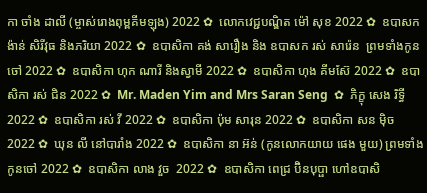កា ចាំង ដាលី (ម្ចាស់រោងពុម្ពគីមឡុង) 2022 ✿  លោកវេជ្ជបណ្ឌិត ម៉ៅ សុខ 2022 ✿  ឧបាសក ង៉ាន់ សិរីវុធ និងភរិយា 2022 ✿  ឧបាសិកា គង់ សារឿង និង ឧបាសក រស់ សារ៉េន  ព្រមទាំងកូនចៅ 2022 ✿  ឧបាសិកា ហុក ណារី និងស្វាមី 2022 ✿  ឧបាសិកា ហុង គីមស៊ែ 2022 ✿  ឧបាសិកា រស់ ជិន 2022 ✿  Mr. Maden Yim and Mrs Saran Seng  ✿  ភិក្ខុ សេង រិទ្ធី 2022 ✿  ឧបាសិកា រស់ វី 2022 ✿  ឧបាសិកា ប៉ុម សារុន 2022 ✿  ឧបាសិកា សន ម៉ិច 2022 ✿  ឃុន លី នៅបារាំង 2022 ✿  ឧបាសិកា នា អ៊ន់ (កូនលោកយាយ ផេង មួយ) ព្រមទាំងកូនចៅ 2022 ✿  ឧបាសិកា លាង វួច  2022 ✿  ឧបាសិកា ពេជ្រ ប៊ិនបុប្ផា ហៅឧបាសិ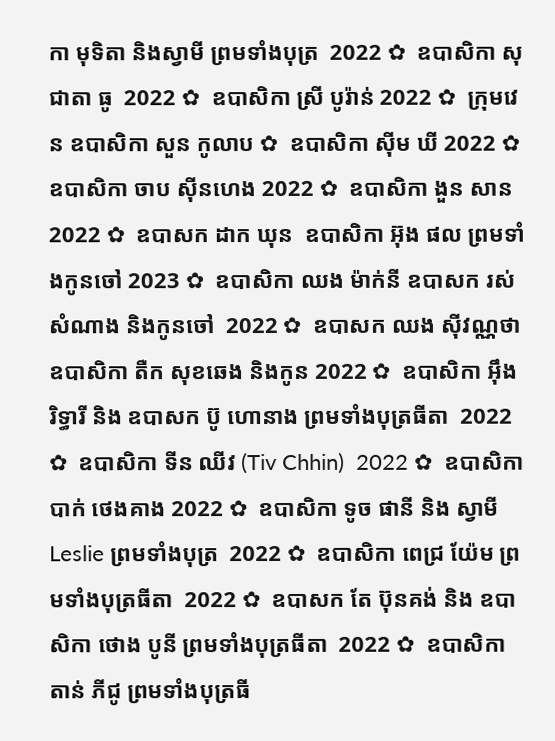កា មុទិតា និងស្វាមី ព្រមទាំងបុត្រ  2022 ✿  ឧបាសិកា សុជាតា ធូ  2022 ✿  ឧបាសិកា ស្រី បូរ៉ាន់ 2022 ✿  ក្រុមវេន ឧបាសិកា សួន កូលាប ✿  ឧបាសិកា ស៊ីម ឃី 2022 ✿  ឧបាសិកា ចាប ស៊ីនហេង 2022 ✿  ឧបាសិកា ងួន សាន 2022 ✿  ឧបាសក ដាក ឃុន  ឧបាសិកា អ៊ុង ផល ព្រមទាំងកូនចៅ 2023 ✿  ឧបាសិកា ឈង ម៉ាក់នី ឧបាសក រស់ សំណាង និងកូនចៅ  2022 ✿  ឧបាសក ឈង សុីវណ្ណថា ឧបាសិកា តឺក សុខឆេង និងកូន 2022 ✿  ឧបាសិកា អុឹង រិទ្ធារី និង ឧបាសក ប៊ូ ហោនាង ព្រមទាំងបុត្រធីតា  2022 ✿  ឧបាសិកា ទីន ឈីវ (Tiv Chhin)  2022 ✿  ឧបាសិកា បាក់ ថេងគាង 2022 ✿  ឧបាសិកា ទូច ផានី និង ស្វាមី Leslie ព្រមទាំងបុត្រ  2022 ✿  ឧបាសិកា ពេជ្រ យ៉ែម ព្រមទាំងបុត្រធីតា  2022 ✿  ឧបាសក តែ ប៊ុនគង់ និង ឧបាសិកា ថោង បូនី ព្រមទាំងបុត្រធីតា  2022 ✿  ឧបាសិកា តាន់ ភីជូ ព្រមទាំងបុត្រធី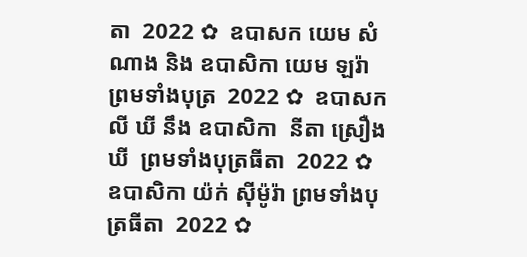តា  2022 ✿  ឧបាសក យេម សំណាង និង ឧបាសិកា យេម ឡរ៉ា ព្រមទាំងបុត្រ  2022 ✿  ឧបាសក លី ឃី នឹង ឧបាសិកា  នីតា ស្រឿង ឃី  ព្រមទាំងបុត្រធីតា  2022 ✿  ឧបាសិកា យ៉ក់ សុីម៉ូរ៉ា ព្រមទាំងបុត្រធីតា  2022 ✿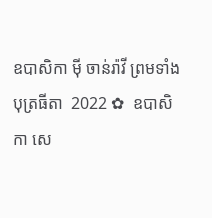ឧបាសិកា មុី ចាន់រ៉ាវី ព្រមទាំងបុត្រធីតា  2022 ✿  ឧបាសិកា សេ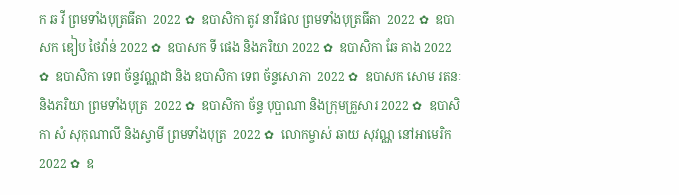ក ឆ វី ព្រមទាំងបុត្រធីតា  2022 ✿  ឧបាសិកា តូវ នារីផល ព្រមទាំងបុត្រធីតា  2022 ✿  ឧបាសក ឌៀប ថៃវ៉ាន់ 2022 ✿  ឧបាសក ទី ផេង និងភរិយា 2022 ✿  ឧបាសិកា ឆែ គាង 2022 ✿  ឧបាសិកា ទេព ច័ន្ទវណ្ណដា និង ឧបាសិកា ទេព ច័ន្ទសោភា  2022 ✿  ឧបាសក សោម រតនៈ និងភរិយា ព្រមទាំងបុត្រ  2022 ✿  ឧបាសិកា ច័ន្ទ បុប្ផាណា និងក្រុមគ្រួសារ 2022 ✿  ឧបាសិកា សំ សុកុណាលី និងស្វាមី ព្រមទាំងបុត្រ  2022 ✿  លោកម្ចាស់ ឆាយ សុវណ្ណ នៅអាមេរិក 2022 ✿  ឧ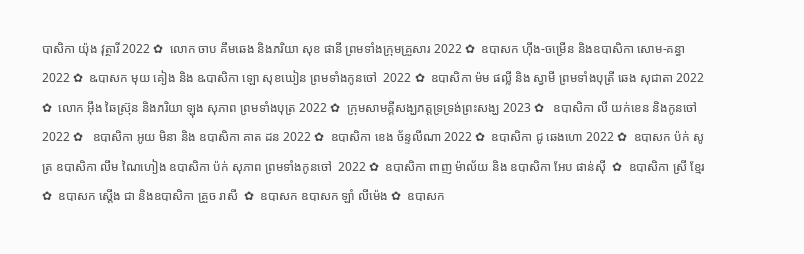បាសិកា យ៉ុង វុត្ថារី 2022 ✿  លោក ចាប គឹមឆេង និងភរិយា សុខ ផានី ព្រមទាំងក្រុមគ្រួសារ 2022 ✿  ឧបាសក ហ៊ីង-ចម្រើន និងឧបាសិកា សោម-គន្ធា 2022 ✿  ឩបាសក មុយ គៀង និង ឩបាសិកា ឡោ សុខឃៀន ព្រមទាំងកូនចៅ  2022 ✿  ឧបាសិកា ម៉ម ផល្លី និង ស្វាមី ព្រមទាំងបុត្រី ឆេង សុជាតា 2022 ✿  លោក អ៊ឹង ឆៃស្រ៊ុន និងភរិយា ឡុង សុភាព ព្រមទាំងបុត្រ 2022 ✿  ក្រុមសាមគ្គីសង្ឃភត្តទ្រទ្រង់ព្រះសង្ឃ 2023 ✿   ឧបាសិកា លី យក់ខេន និងកូនចៅ 2022 ✿   ឧបាសិកា អូយ មិនា និង ឧបាសិកា គាត ដន 2022 ✿  ឧបាសិកា ខេង ច័ន្ទលីណា 2022 ✿  ឧបាសិកា ជូ ឆេងហោ 2022 ✿  ឧបាសក ប៉ក់ សូត្រ ឧបាសិកា លឹម ណៃហៀង ឧបាសិកា ប៉ក់ សុភាព ព្រមទាំងកូនចៅ  2022 ✿  ឧបាសិកា ពាញ ម៉ាល័យ និង ឧបាសិកា អែប ផាន់ស៊ី  ✿  ឧបាសិកា ស្រី ខ្មែរ  ✿  ឧបាសក ស្តើង ជា និងឧបាសិកា គ្រួច រាសី  ✿  ឧបាសក ឧបាសក ឡាំ លីម៉េង ✿  ឧបាសក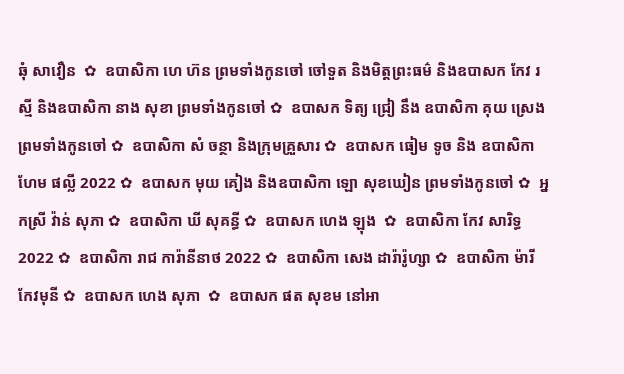ឆុំ សាវឿន  ✿  ឧបាសិកា ហេ ហ៊ន ព្រមទាំងកូនចៅ ចៅទួត និងមិត្តព្រះធម៌ និងឧបាសក កែវ រស្មី និងឧបាសិកា នាង សុខា ព្រមទាំងកូនចៅ ✿  ឧបាសក ទិត្យ ជ្រៀ នឹង ឧបាសិកា គុយ ស្រេង ព្រមទាំងកូនចៅ ✿  ឧបាសិកា សំ ចន្ថា និងក្រុមគ្រួសារ ✿  ឧបាសក ធៀម ទូច និង ឧបាសិកា ហែម ផល្លី 2022 ✿  ឧបាសក មុយ គៀង និងឧបាសិកា ឡោ សុខឃៀន ព្រមទាំងកូនចៅ ✿  អ្នកស្រី វ៉ាន់ សុភា ✿  ឧបាសិកា ឃី សុគន្ធី ✿  ឧបាសក ហេង ឡុង  ✿  ឧបាសិកា កែវ សារិទ្ធ 2022 ✿  ឧបាសិកា រាជ ការ៉ានីនាថ 2022 ✿  ឧបាសិកា សេង ដារ៉ារ៉ូហ្សា ✿  ឧបាសិកា ម៉ារី កែវមុនី ✿  ឧបាសក ហេង សុភា  ✿  ឧបាសក ផត សុខម នៅអា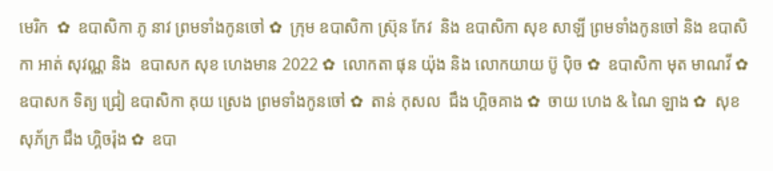មេរិក  ✿  ឧបាសិកា ភូ នាវ ព្រមទាំងកូនចៅ ✿  ក្រុម ឧបាសិកា ស្រ៊ុន កែវ  និង ឧបាសិកា សុខ សាឡី ព្រមទាំងកូនចៅ និង ឧបាសិកា អាត់ សុវណ្ណ និង  ឧបាសក សុខ ហេងមាន 2022 ✿  លោកតា ផុន យ៉ុង និង លោកយាយ ប៊ូ ប៉ិច ✿  ឧបាសិកា មុត មាណវី ✿  ឧបាសក ទិត្យ ជ្រៀ ឧបាសិកា គុយ ស្រេង ព្រមទាំងកូនចៅ ✿  តាន់ កុសល  ជឹង ហ្គិចគាង ✿  ចាយ ហេង & ណៃ ឡាង ✿  សុខ សុភ័ក្រ ជឹង ហ្គិចរ៉ុង ✿  ឧបា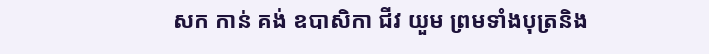សក កាន់ គង់ ឧបាសិកា ជីវ យួម ព្រមទាំងបុត្រនិង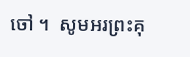ចៅ ។  សូមអរព្រះគុ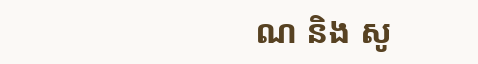ណ និង សូ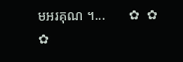មអរគុណ ។...       ✿  ✿  ✿